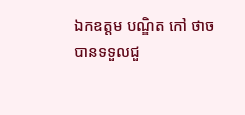ឯកឧត្ដម បណ្ឌិត កៅ ថាច បានទទួលជួ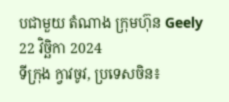បជាមួយ តំណាង ក្រុមហ៊ុន Geely
22 វិច្ឆិកា 2024
ទីក្រុង ក្វាវចូវ, ប្រទេសចិន៖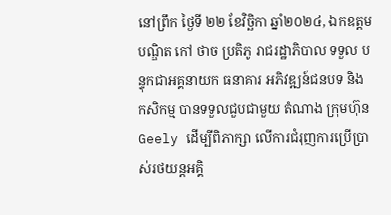នៅព្រឹក ថ្ងៃទី ២២ ខែវិច្ឆិកា ឆ្នាំ២០២៤, ឯកឧត្ដម បណ្ឌិត កៅ ថាច ប្រតិភូ រាជរដ្ឋាភិបាល ទទួល បន្ទុកជាអគ្គនាយក ធនាគារ អភិវឌ្ឍន៍ជនបទ និង កសិកម្ម បានទទួលជួបជាមួយ តំណាង ក្រុមហ៊ុន Geely ដើម្បីពិភាក្សា លើការជំរុញការប្រើប្រាស់រថយន្តអគ្គិ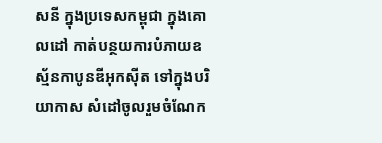សនី ក្នុងប្រទេសកម្ពុជា ក្នុងគោលដៅ កាត់បន្ថយការបំភាយឧស្ម័នកាបូនឌីអុកស៊ីត ទៅក្នុងបរិយាកាស សំដៅចូលរួមចំណែក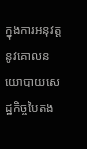ក្នុងការអនុវត្តនូវគោលនយោបាយសេដ្ឋកិច្ចបៃតង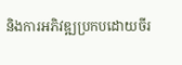និងការអភិវឌ្ឍប្រកបដោយចីរ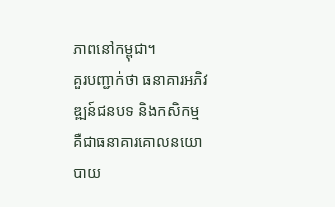ភាពនៅកម្ពុជា។
គួរបញ្ជាក់ថា ធនាគារអភិវឌ្ឍន៍ជនបទ និងកសិកម្ម គឺជាធនាគារគោលនយោបាយ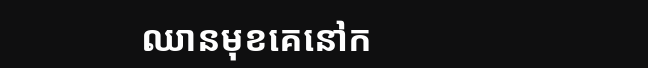ឈានមុខគេនៅក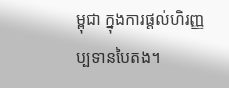ម្ពុជា ក្នុងការផ្តល់ហិរញ្ញប្បទានបៃតង។